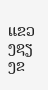ແຂວງຊຽງຂ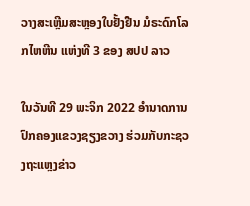ວາງສະເຫຼີມສະຫຼອງໃບຢັ້ງຢືນ ມໍຣະດົກໂລກໄຫຫີນ ແຫ່ງທີ 3 ຂອງ ສປປ ລາວ

ໃນວັນທີ 29 ພະຈິກ 2022 ອຳນາດການປົກຄອງແຂວງຊຽງຂວາງ ຮ່ວມກັບກະຊວງຖະແຫຼງຂ່າວ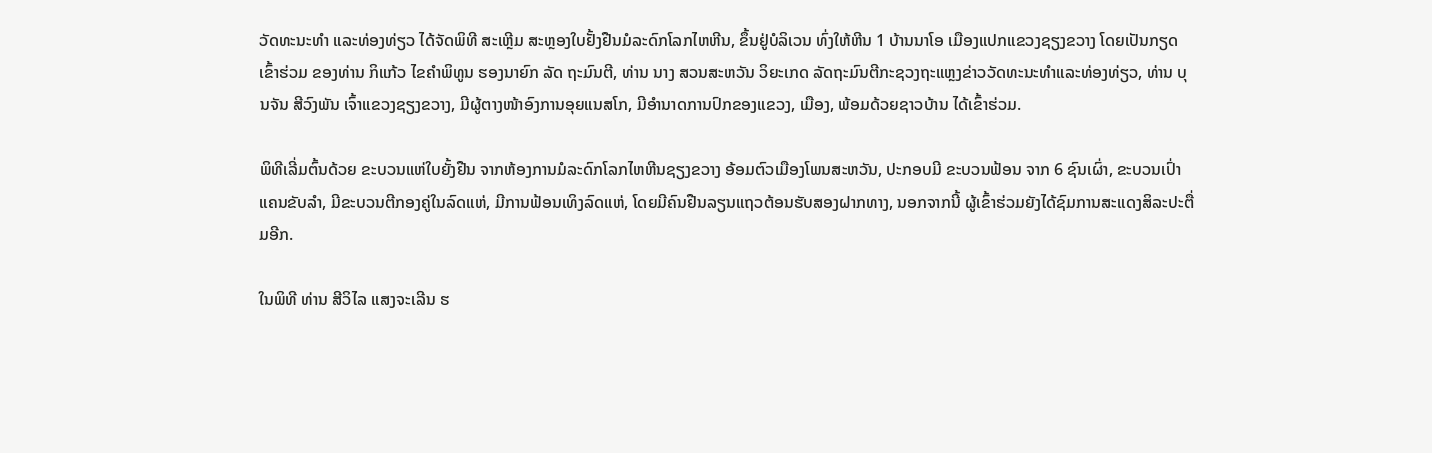ວັດທະນະທຳ ແລະທ່ອງທ່ຽວ ໄດ້ຈັດພິທີ ສະເຫຼີມ ສະຫຼອງໃບຢັ້ງຢືນມໍລະດົກໂລກໄຫຫີນ, ຂຶ້ນຢູ່ບໍລິເວນ ທົ່ງໃຫ້ຫີນ 1 ບ້ານນາໂອ ເມືອງແປກແຂວງຊຽງຂວາງ ໂດຍເປັນກຽດເຂົ້າຮ່ວມ ຂອງທ່ານ ກິແກ້ວ ໄຂຄຳພິທູນ ຮອງນາຍົກ ລັດ ຖະມົນຕີ, ທ່ານ ນາງ ສວນສະຫວັນ ວິຍະເກດ ລັດຖະມົນຕີກະຊວງຖະແຫຼງຂ່າວວັດທະນະທຳແລະທ່ອງທ່ຽວ, ທ່ານ ບຸນຈັນ ສີວົງພັນ ເຈົ້າແຂວງຊຽງຂວາງ, ມີຜູ້ຕາງໜ້າອົງການອຸຍແນສໂກ, ມີອຳນາດການປົກຂອງແຂວງ, ເມືອງ, ພ້ອມດ້ວຍຊາວບ້ານ ໄດ້ເຂົ້າຮ່ວມ.

ພິທີເລີ່ມຕົ້ນດ້ວຍ ຂະບວນແຫ່ໃບຍັ້ງຢືນ ຈາກຫ້ອງການມໍລະດົກໂລກໄຫຫີນຊຽງຂວາງ ອ້ອມຕົວເມືອງໂພນສະຫວັນ, ປະກອບມີ ຂະບວນຟ້ອນ ຈາກ 6 ຊົນເຜົ່າ, ຂະບວນເປົ່າແຄນຂັບລຳ, ມີຂະບວນຕີກອງຄູ່ໃນລົດແຫ່, ມີການຟ້ອນເທິງລົດແຫ່, ໂດຍມີຄົນຢືນລຽນແຖວຕ້ອນຮັບສອງຝາກທາງ, ນອກຈາກນີ້ ຜູ້ເຂົ້າຮ່ວມຍັງໄດ້ຊົມການສະແດງສິລະປະຕື່ມອີກ.

ໃນພິທີ ທ່ານ ສີວິໄລ ແສງຈະເລີນ ຮ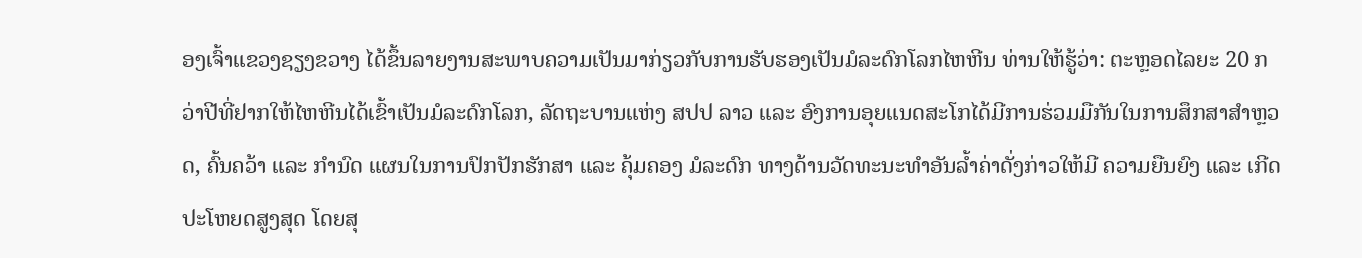ອງເຈົ້າແຂວງຊຽງຂວາງ ໄດ້ຂຶ້ນລາຍງານສະພາບຄວາມເປັນມາກ່ຽວກັບການຮັບຮອງເປັນມໍລະດົກໂລກໄຫຫີນ ທ່ານໃຫ້ຮູ້ວ່າ: ຕະຫຼອດໄລຍະ 20 ກວ່າປີທີ່ຢາກໃຫ້ໄຫຫີນໄດ້ເຂົ້າເປັນມໍລະດົກໂລກ, ລັດຖະບານແຫ່ງ ສປປ ລາວ ແລະ ອົງການອຸຍແນດສະໂກໄດ້ມີການຮ່ວມມືກັນໃນການສຶກສາສຳຫຼວດ, ຄົ້ນຄວ້າ ແລະ ກຳນົດ ແຜນໃນການປົກປັກຮັກສາ ແລະ ຄຸ້ມຄອງ ມໍລະດົກ ທາງດ້ານວັດທະນະທຳອັນລໍ້າຄ່າດັ່ງກ່າວໃຫ້ມີ ຄວາມຍືນຍົງ ແລະ ເກີດປະໂຫຍດສູງສຸດ ໂດຍສຸ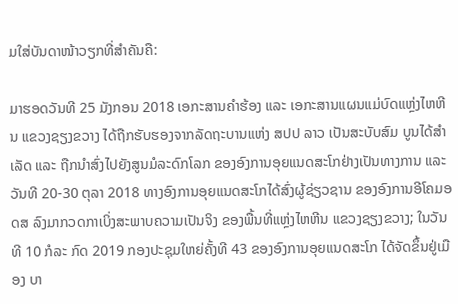ມໃສ່ບັນດາໜ້າວຽກທີ່ສຳຄັນຄື:

ມາຮອດວັນທີ 25 ມັງກອນ 2018 ເອກະສານຄຳຮ້ອງ ແລະ ເອກະສານແຜນແມ່ບົດແຫຼ່ງໄຫຫີນ ແຂວງຊຽງຂວາງ ໄດ້ຖືກຮັບຮອງຈາກລັດຖະບານແຫ່ງ ສປປ ລາວ ເປັນສະບັບສົມ ບູນໄດ້ສຳເລັດ ແລະ ຖືກນຳສົ່ງໄປຍັງສູນມໍລະດົກໂລກ ຂອງອົງການອຸຍແນດສະໂກຢ່າງເປັນທາງການ ແລະ ວັນທີ 20-30 ຕຸລາ 2018 ທາງອົງການອຸຍແນດສະໂກໄດ້ສົ່ງຜູ້ຊ່ຽວຊານ ຂອງອົງການອີໂຄມອດສ ລົງມາກວດກາເບິ່ງສະພາບຄວາມເປັນຈິງ ຂອງພື້ນທີ່ແຫຼ່ງໄຫຫີນ ແຂວງຊຽງຂວາງ; ໃນວັນທີ 10 ກໍລະ ກົດ 2019 ກອງປະຊຸມໃຫຍ່ຄັ້ງທີ 43 ຂອງອົງການອຸຍແນດສະໂກ ໄດ້ຈັດຂຶ້ນຢູ່ເມືອງ ບາ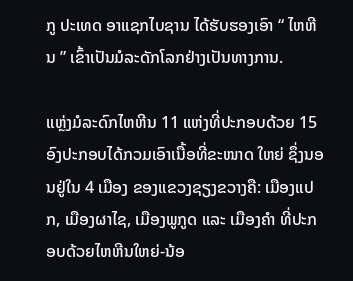ກູ ປະເທດ ອາແຊກໄບຊານ ໄດ້ຮັບຮອງເອົາ “ ໄຫຫີນ ” ເຂົ້າເປັນມໍລະດັກໂລກຢ່າງເປັນທາງການ.

ແຫຼ່ງມໍລະດົກໄຫຫີນ 11 ແຫ່ງທີ່ປະກອບດ້ວຍ 15 ອົງປະກອບໄດ້ກວມເອົາເນື້ອທີ່ຂະໜາດ ໃຫຍ່ ຊຶ່ງນອນຢູ່ໃນ 4 ເມືອງ ຂອງແຂວງຊຽງຂວາງຄື: ເມືອງແປກ, ເມືອງຜາໄຊ, ເມືອງພູກູດ ແລະ ເມືອງຄຳ ທີ່ປະກອບດ້ວຍໄຫຫີນໃຫຍ່-ນ້ອ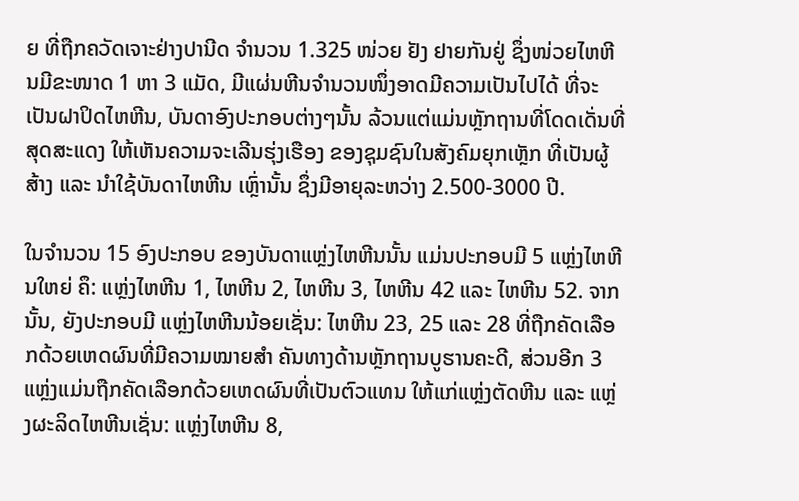ຍ ທີ່ຖືກຄວັດເຈາະຢ່າງປານີດ ຈຳນວນ 1.325 ໜ່ວຍ ຢັງ ຢາຍກັນຢູ່ ຊຶ່ງໜ່ວຍໄຫຫີນມີຂະໜາດ 1 ຫາ 3 ແມັດ, ມີແຜ່ນຫີນຈຳນວນໜຶ່ງອາດມີຄວາມເປັນໄປໄດ້ ທີ່ຈະເປັນຝາປິດໄຫຫີນ, ບັນດາອົງປະກອບຕ່າງໆນັ້ນ ລ້ວນແຕ່ແມ່ນຫຼັກຖານທີ່ໂດດເດັ່ນທີ່ສຸດສະແດງ ໃຫ້ເຫັນຄວາມຈະເລີນຮຸ່ງເຮືອງ ຂອງຊຸມຊົນໃນສັງຄົມຍຸກເຫຼັກ ທີ່ເປັນຜູ້ສ້າງ ແລະ ນຳໃຊ້ບັນດາໄຫຫີນ ເຫຼົ່ານັ້ນ ຊຶ່ງມີອາຍຸລະຫວ່າງ 2.500-3000 ປີ.

ໃນຈຳນວນ 15 ອົງປະກອບ ຂອງບັນດາແຫຼ່ງໄຫຫີນນັ້ນ ແມ່ນປະກອບມີ 5 ແຫຼ່ງໄຫຫີນໃຫຍ່ ຄຶ: ແຫຼ່ງໄຫຫີນ 1, ໄຫຫີນ 2, ໄຫຫີນ 3, ໄຫຫີນ 42 ແລະ ໄຫຫີນ 52. ຈາກນັ້ນ, ຍັງປະກອບມີ ແຫຼ່ງໄຫຫີນນ້ອຍເຊັ່ນ: ໄຫຫີນ 23, 25 ແລະ 28 ທີ່ຖືກຄັດເລືອກດ້ວຍເຫດຜົນທີ່ມີຄວາມໝາຍສຳ ຄັນທາງດ້ານຫຼັກຖານບູຮານຄະດີ, ສ່ວນອີກ 3 ແຫຼ່ງແມ່ນຖືກຄັດເລືອກດ້ວຍເຫດຜົນທີ່ເປັນຕົວແທນ ໃຫ້ແກ່ແຫຼ່ງຕັດຫີນ ແລະ ແຫຼ່ງຜະລິດໄຫຫີນເຊັ່ນ: ແຫຼ່ງໄຫຫີນ 8,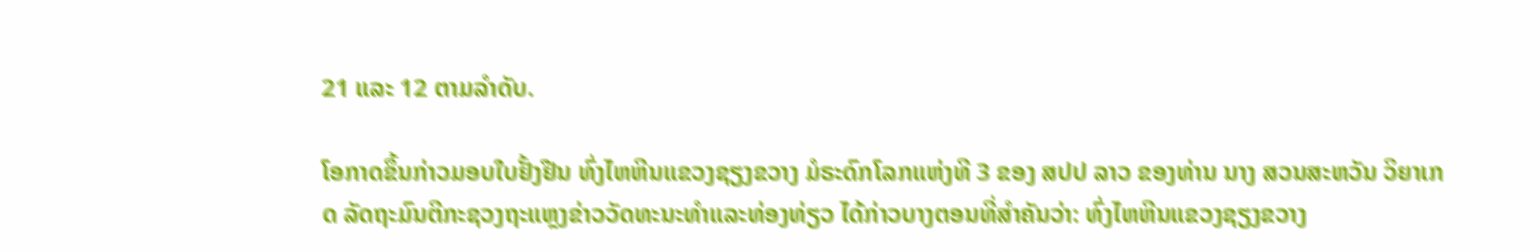21 ແລະ 12 ຕາມລຳດັບ.

ໂອກາດຂຶ້ນກ່າວມອບໃບຢັ້ງຢືນ ທົ່ງໄຫຫີນແຂວງຊຽງຂວາງ ມໍຣະດົກໂລກແຫ່ງທີ 3 ຂອງ ສປປ ລາວ ຂອງທ່ານ ນາງ ສວນສະຫວັນ ວິຍາເກດ ລັດຖະມົນຕີກະຊວງຖະແຫຼງຂ່າວວັດທະນະທຳແລະທ່ອງທ່ຽວ ໄດ້ກ່າວບາງຕອນທີ່ສຳຄັນວ່າ: ທົ່ງໄຫຫີນແຂວງຊຽງຂວາງ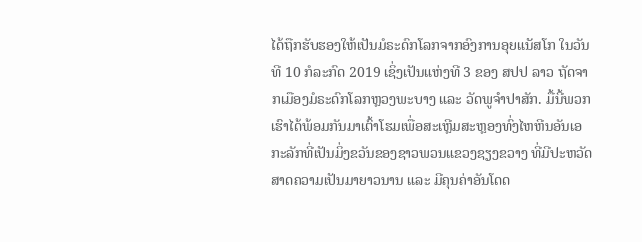ໄດ້ຖືກຮັບຮອງໃຫ້ເປັນມໍຣະດົກໂລກຈາກອົງການອຸຍແນັສໂກ ໃນວັນທີ 10 ກໍລະກົດ 2019 ເຊິ່ງເປັນແຫ່ງທີ 3 ຂອງ ສປປ ລາວ ຖັດຈາກເມືອງມໍຣະດົກໂລກຫຼວງພະບາງ ແລະ ວັດພູຈໍາປາສັກ. ມື້ນີ້ພວກເຮົາໄດ້ພ້ອມກັນມາເຕົ້າໂຮມເພື່ອສະເຫຼີມສະຫຼອງທົ່ງໄຫຫີນອັນເອກະລັກທີ່ເປັນມິ່ງຂວັນຂອງຊາວພວນແຂວງຊຽງຂວາງ ທີ່ມີປະຫວັດສາດຄວາມເປັນມາຍາວນານ ແລະ ມີຄຸນຄ່າອັນໂດດ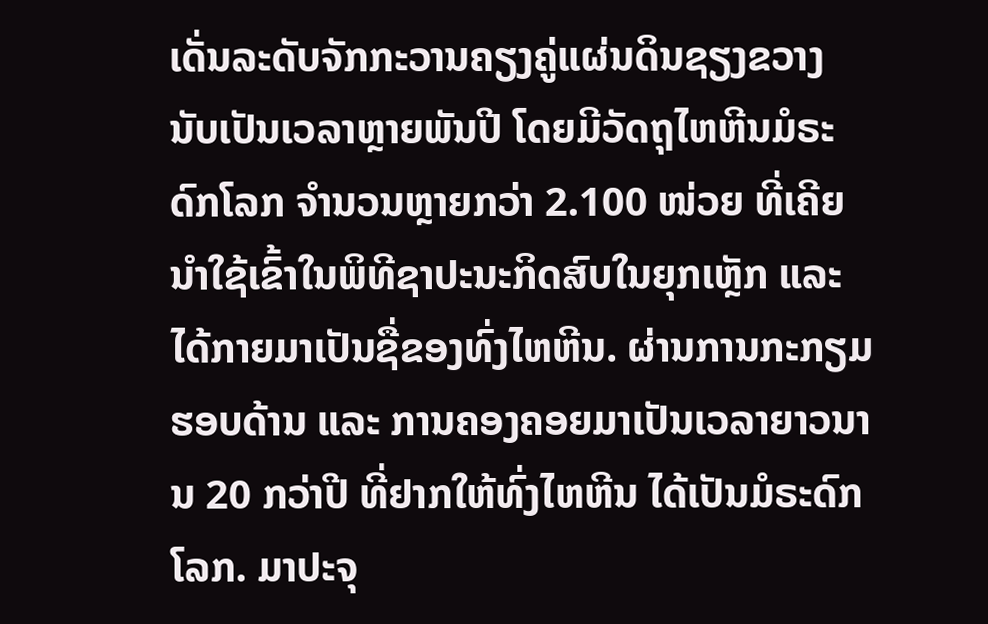ເດັ່ນລະດັບຈັກກະວານຄຽງຄູ່ແຜ່ນດິນຊຽງຂວາງນັບເປັນເວລາຫຼາຍພັນປີ ໂດຍມີວັດຖຸໄຫຫີນມໍຣະດົກໂລກ ຈຳນວນຫຼາຍກວ່າ 2.100 ໜ່ວຍ ທີ່ເຄີຍນຳໃຊ້ເຂົ້າໃນພິທີຊາປະນະກິດສົບໃນຍຸກເຫຼັກ ແລະ ໄດ້ກາຍມາເປັນຊື່ຂອງທົ່ງໄຫຫີນ. ຜ່ານການກະກຽມຮອບດ້ານ ແລະ ການຄອງຄອຍມາເປັນເວລາຍາວນານ 20 ກວ່າປີ ທີ່ຢາກໃຫ້ທົ່ງໄຫຫີນ ໄດ້ເປັນມໍຣະດົກໂລກ. ມາປະຈຸ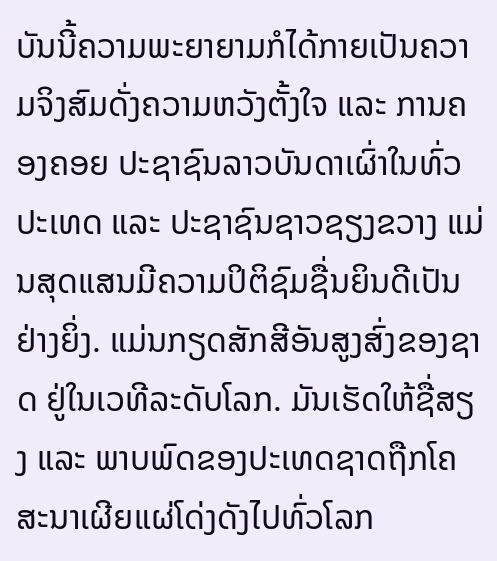ບັນນີ້ຄວາມພະຍາຍາມກໍໄດ້ກາຍເປັນຄວາມຈິງສົມດັ່ງຄວາມຫວັງຕັ້ງໃຈ ແລະ ການຄອງຄອຍ ປະຊາຊົນລາວບັນດາເຜົ່າໃນທົ່ວປະເທດ ແລະ ປະຊາຊົນຊາວຊຽງຂວາງ ແມ່ນສຸດແສນມີຄວາມປິຕິຊົມຊື່ນຍິນດີເປັນຢ່າງຍິ່ງ. ແມ່ນກຽດສັກສີອັນສູງສົ່ງຂອງຊາດ ຢູ່ໃນເວທີລະດັບໂລກ. ມັນເຮັດໃຫ້ຊື່ສຽງ ແລະ ພາບພົດຂອງປະເທດຊາດຖືກໂຄສະນາເຜີຍແຜ່ໂດ່ງດັງໄປທົ່ວໂລກ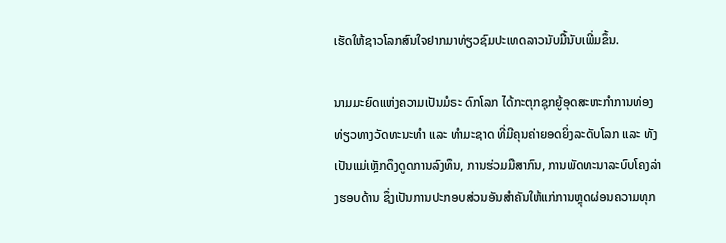ເຮັດໃຫ້ຊາວໂລກສົນໃຈຢາກມາທ່ຽວຊົມປະເທດລາວນັບມື້ນັບເພີ່ມຂຶ້ນ.

ນາມມະຍົດແຫ່ງຄວາມເປັນມໍຣະ ດົກໂລກ ໄດ້ກະຕຸກຊຸກຍູ້ອຸດສະຫະກໍາການທ່ອງທ່ຽວທາງວັດທະນະທຳ ແລະ ທຳມະຊາດ ທີ່ມີຄຸນຄ່າຍອດຍິ່ງລະດັບໂລກ ແລະ ທັງເປັນແມ່ເຫຼັກດຶງດູດການລົງທຶນ, ການຮ່ວມມືສາກົນ, ການພັດທະນາລະບົບໂຄງລ່າງຮອບດ້ານ ຊຶ່ງເປັນການປະກອບສ່ວນອັນສຳຄັນໃຫ້ແກ່ການຫຼຸດຜ່ອນຄວາມທຸກ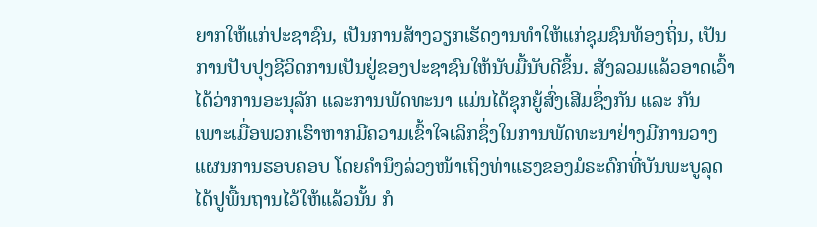ຍາກໃຫ້ແກ່ປະຊາຊົນ, ເປັນການສ້າງວຽກເຮັດງານທຳໃຫ້ແກ່ຊຸມຊົນທ້ອງຖິ່ນ, ເປັນການປັບປຸງຊີວິດການເປັນຢູ່ຂອງປະຊາຊົນໃຫ້ນັບມື້ນັບດີຂຶ້ນ. ສັງລວມແລ້ວອາດເວົ້າໄດ້ວ່າການອະນຸລັກ ແລະການພັດທະນາ ແມ່ນໄດ້ຊຸກຍູ້ສົ່ງເສີມຊຶ່ງກັນ ແລະ ກັນ ເພາະເມື່ອພວກເຮົາຫາກມີຄວາມເຂົ້າໃຈເລິກຊຶ່ງໃນການພັດທະນາຢ່າງມີການວາງແຜນການຮອບຄອບ ໂດຍຄຳນຶງລ່ວງໜ້າເຖິງທ່າແຮງຂອງມໍຣະດົກທີ່ບັນພະບູລຸດໄດ້ປູພື້ນຖານໄວ້ໃຫ້ແລ້ວນັ້ນ ກໍ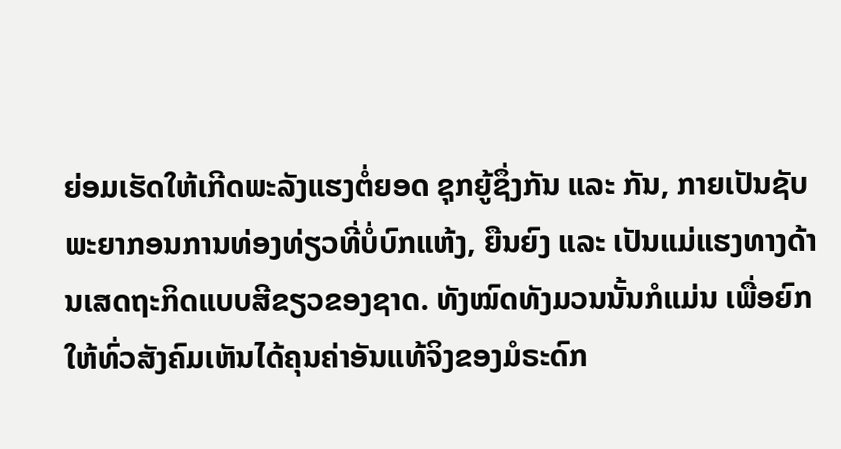ຍ່ອມເຮັດໃຫ້ເກີດພະລັງແຮງຕໍ່ຍອດ ຊຸກຍູ້ຊຶ່ງກັນ ແລະ ກັນ, ກາຍເປັນຊັບພະຍາກອນການທ່ອງທ່ຽວທີ່ບໍ່ບົກແຫ້ງ, ຍືນຍົງ ແລະ ເປັນແມ່ແຮງທາງດ້ານເສດຖະກິດແບບສີຂຽວຂອງຊາດ. ທັງໝົດທັງມວນນັ້ນກໍແມ່ນ ເພື່ອຍົກໃຫ້ທົ່ວສັງຄົມເຫັນໄດ້ຄຸນຄ່າອັນແທ້ຈິງຂອງມໍຣະດົກ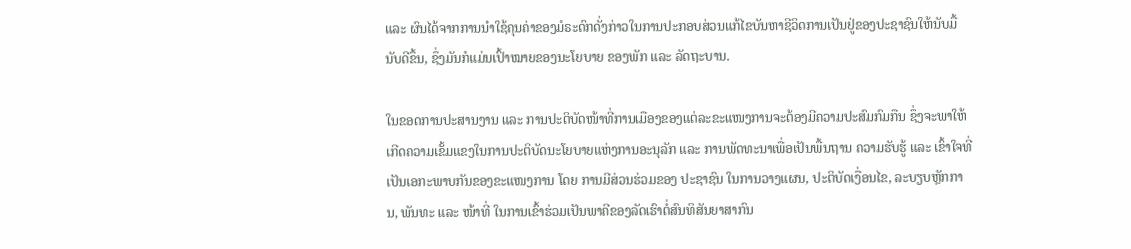ແລະ ຜົນໄດ້ຈາກການນຳໃຊ້ຄຸນຄ່າຂອງມໍຣະດົກດັ່ງກ່າວໃນການປະກອບສ່ວນແກ້ໄຂບັນຫາຊີວິດການເປັນຢູ່ຂອງປະຊາຊົນໃຫ້ນັບມື້ນັບດີຂຶ້ນ, ຊຶ່ງມັນກໍແມ່ນເປົ້າໝາຍຂອງນະໂຍບາຍ ຂອງພັກ ແລະ ລັດຖະບານ.

ໃນຂອດການປະສານງານ ແລະ ການປະຕິບັດໜ້າທີ່ການເມືອງຂອງແຕ່ລະຂະແໜງການຈະຕ້ອງມີຄວາມປະສົມກົມກືນ ຊຶ່ງຈະພາໃຫ້ເກີດຄວາມເຂັ້ມແຂງໃນການປະຕິບັດນະໂຍບາຍແຫ່ງການອະນຸລັກ ແລະ ການພັດທະນາເພື່ອເປັນພື້ນຖານ ຄວາມຮັບຮູ້ ແລະ ເຂົ້າໃຈທີ່ເປັນເອກະພາບກັນຂອງຂະແໜງການ ໂດຍ ການມີສ່ວນຮ່ວມຂອງ ປະຊາຊົນ ໃນການວາງແຜນ, ປະຕິບັດເງື່ອນໄຂ, ລະບຽບຫຼັກການ, ພັນທະ ແລະ ໜ້າທີ່ ໃນການເຂົ້າຮ່ວມເປັນພາຄີຂອງລັດເຮົາຕໍ່ສົນທິສັນຍາສາກົນ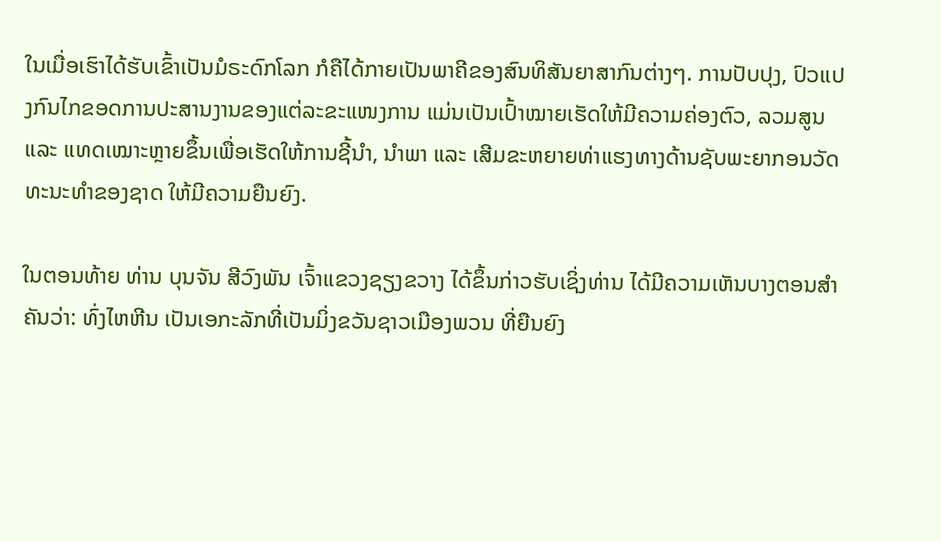ໃນເມື່ອເຮົາໄດ້ຮັບເຂົ້າເປັນມໍຣະດົກໂລກ ກໍຄືໄດ້ກາຍເປັນພາຄີຂອງສົນທິສັນຍາສາກົນຕ່າງໆ. ການປັບປຸງ, ປົວແປງກົນໄກຂອດການປະສານງານຂອງແຕ່ລະຂະແໜງການ ແມ່ນເປັນເປົ້າໝາຍເຮັດໃຫ້ມີຄວາມຄ່ອງຕົວ, ລວມສູນ ແລະ ແທດເໝາະຫຼາຍຂຶ້ນເພື່ອເຮັດໃຫ້ການຊີ້ນໍາ, ນໍາພາ ແລະ ເສີມຂະຫຍາຍທ່າແຮງທາງດ້ານຊັບພະຍາກອນວັດທະນະທໍາຂອງຊາດ ໃຫ້ມີຄວາມຍືນຍົງ.

ໃນຕອນທ້າຍ ທ່ານ ບຸນຈັນ ສີວົງພັນ ເຈົ້າແຂວງຊຽງຂວາງ ໄດ້ຂຶ້ນກ່າວຮັບເຊິ່ງທ່ານ ໄດ້ມີຄວາມເຫັນບາງຕອນສຳຄັນວ່າ: ທົ່ງໄຫຫີນ ເປັນເອກະລັກທີ່ເປັນມິ່ງຂວັນຊາວເມືອງພວນ ທີ່ຍືນຍົງ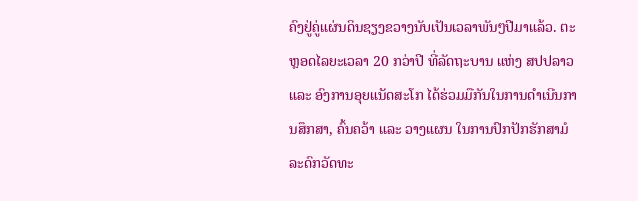ຄົງຢູ່ຄູ່ແຜ່ນດິນຊຽງຂວາງນັບເປັນເວລາພັນໆປີມາແລ້ວ. ຕະຫຼອດໄລຍະເວລາ 20 ກວ່າປີ ທີ່ລັດຖະບານ ແຫ່ງ ສປປລາວ ແລະ ອົງການອຸຍແນັດສະໂກ ໄດ້ຮ່ວມມືກັນໃນການດຳເນີນການສຶກສາ, ຄົ້ນຄວ້າ ແລະ ວາງແຜນ ໃນການປົກປັກຮັກສາມໍລະດົກວັດທະ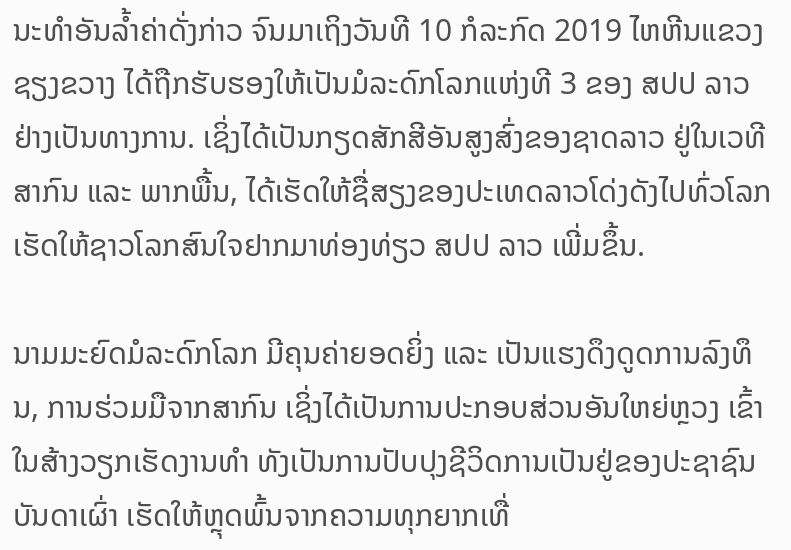ນະທຳອັນລ້ຳຄ່າດັ່ງກ່າວ ຈົນມາເຖິງວັນທີ 10 ກໍລະກົດ 2019 ໄຫຫີນແຂວງຊຽງຂວາງ ໄດ້ຖືກຮັບຮອງໃຫ້ເປັນມໍລະດົກໂລກແຫ່ງທີ 3 ຂອງ ສປປ ລາວ ຢ່າງເປັນທາງການ. ເຊິ່ງໄດ້ເປັນກຽດສັກສີອັນສູງສົ່ງຂອງຊາດລາວ ຢູ່ໃນເວທີສາກົນ ແລະ ພາກພື້ນ, ໄດ້ເຮັດໃຫ້ຊື່ສຽງຂອງປະເທດລາວໂດ່ງດັງໄປທົ່ວໂລກ ເຮັດໃຫ້ຊາວໂລກສົນໃຈຢາກມາທ່ອງທ່ຽວ ສປປ ລາວ ເພີ່ມຂຶ້ນ.

ນາມມະຍົດມໍລະດົກໂລກ ມີຄຸນຄ່າຍອດຍິ່ງ ແລະ ເປັນແຮງດຶງດູດການລົງທຶນ, ການຮ່ວມມືຈາກສາກົນ ເຊິ່ງໄດ້ເປັນການປະກອບສ່ວນອັນໃຫຍ່ຫຼວງ ເຂົ້າໃນສ້າງວຽກເຮັດງານທຳ ທັງເປັນການປັບປຸງຊີວິດການເປັນຢູ່ຂອງປະຊາຊົນບັນດາເຜົ່າ ເຮັດໃຫ້ຫຼຸດພົ້ນຈາກຄວາມທຸກຍາກເທື່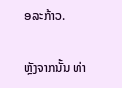ອລະກ້າວ.

ຫຼັງຈາກນັ້ນ ທ່າ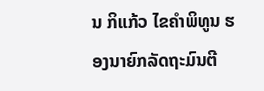ນ ກິແກ້ວ ໄຂຄຳພິທູນ ຮອງນາຍົກລັດຖະມົນຕີ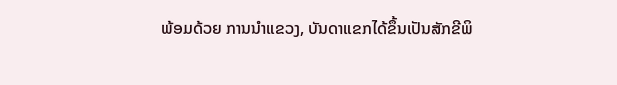ພ້ອມດ້ວຍ ການນຳແຂວງ, ບັນດາແຂກໄດ້ຂຶ້ນເປັນສັກຂີພິ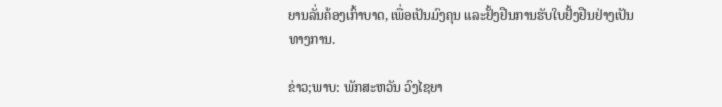ຍານລັ່ນຄ້ອງເກົ້າບາດ, ເພື່ອເປັນມົງຄຸນ ແລະຢັ້ງຢືນການຮັບໃບຢັ້ງຢືນຢ່າງເປັນທາງການ.

ຂ່າວ;ພາບ: ພັກສະຫວັນ ວົງໄຊຍາ